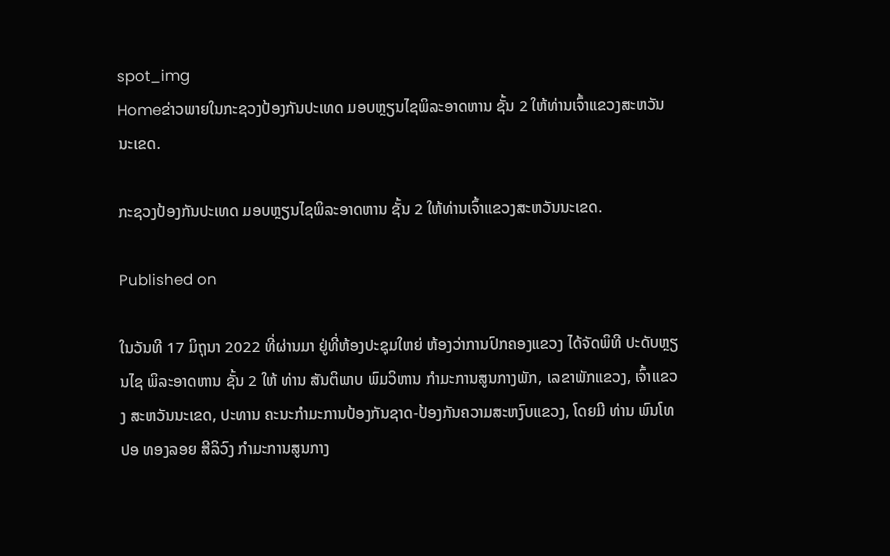spot_img
Homeຂ່າວພາຍໃນກະຊວງປ້ອງກັນປະເທດ ມອບຫຼຽນໄຊພິລະອາດຫານ ຊັ້ນ 2 ໃຫ້ທ່ານເຈົ້າແຂວງສະຫວັນນະເຂດ.

ກະຊວງປ້ອງກັນປະເທດ ມອບຫຼຽນໄຊພິລະອາດຫານ ຊັ້ນ 2 ໃຫ້ທ່ານເຈົ້າແຂວງສະຫວັນນະເຂດ.

Published on

ໃນວັນທີ 17 ມິຖຸນາ 2022 ທີ່ຜ່ານມາ ຢູ່ທີ່ຫ້ອງປະຊຸມໃຫຍ່ ຫ້ອງວ່າການປົກຄອງແຂວງ ໄດ້ຈັດພິທີ ປະດັບຫຼຽນໄຊ ພິລະອາດຫານ ຊັ້ນ 2 ໃຫ້ ທ່ານ ສັນຕິພາບ ພົມວິຫານ ກຳມະການສູນກາງພັກ, ເລຂາພັກແຂວງ, ເຈົ້າແຂວງ ສະຫວັນນະເຂດ, ປະທານ ຄະນະກຳມະການປ້ອງກັນຊາດ-ປ້ອງກັນຄວາມສະຫງົບແຂວງ, ໂດຍມີ ທ່ານ ພົນໂທ ປອ ທອງລອຍ ສີລິວົງ ກຳມະການສູນກາງ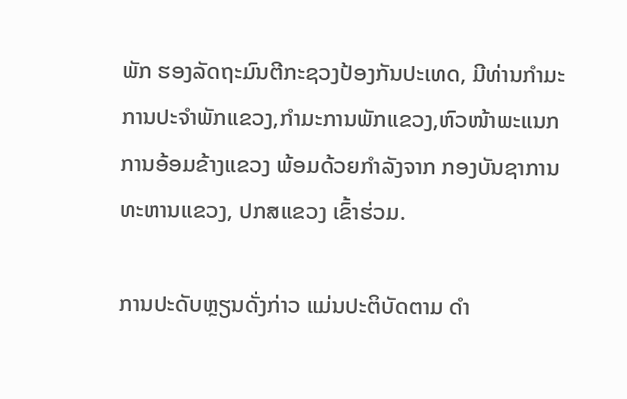ພັກ ຮອງລັດຖະມົນຕີກະຊວງປ້ອງກັນປະເທດ, ມີທ່ານກຳມະການປະຈຳພັກແຂວງ,ກຳມະການພັກແຂວງ,ຫົວໜ້າພະແນກການອ້ອມຂ້າງແຂວງ ພ້ອມດ້ວຍກຳລັງຈາກ ກອງບັນຊາການທະຫານແຂວງ, ປກສແຂວງ ເຂົ້າຮ່ວມ.

ການປະດັບຫຼຽນດັ່ງກ່າວ ແມ່ນປະຕິບັດຕາມ ດໍາ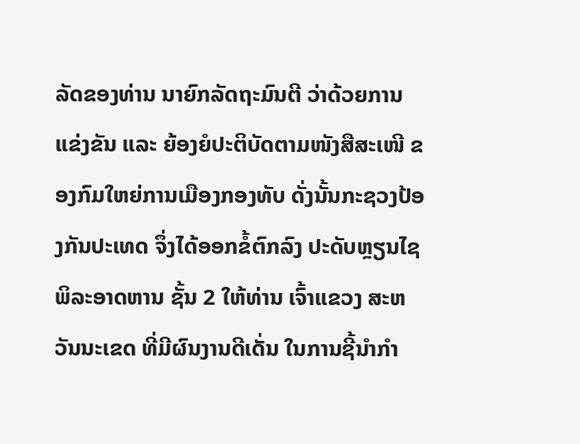ລັດຂອງທ່ານ ນາຍົກລັດຖະມົນຕີ ວ່າດ້ວຍການແຂ່ງຂັນ ແລະ ຍ້ອງຍໍປະຕິບັດຕາມໜັງສືສະເໜີ ຂອງກົມໃຫຍ່ການເມືອງກອງທັບ ດັ່ງນັ້ນກະຊວງປ້ອງກັນປະເທດ ຈຶ່ງໄດ້ອອກຂໍ້ຕົກລົງ ປະດັບຫຼຽນໄຊພິລະອາດຫານ ຊັ້ນ 2 ໃຫ້ທ່ານ ເຈົ້າແຂວງ ສະຫວັນນະເຂດ ທີ່ມີຜົນງານດີເດັ່ນ ໃນການຊີ້ນໍາກໍາ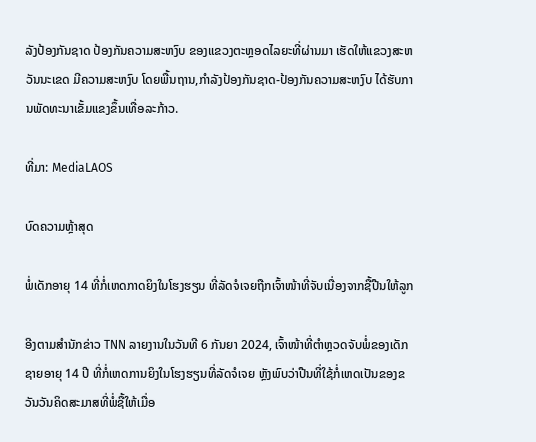ລັງປ້ອງກັນຊາດ ປ້ອງກັນຄວາມສະຫງົບ ຂອງແຂວງຕະຫຼອດໄລຍະທີ່ຜ່ານມາ ເຮັດໃຫ້ແຂວງສະຫວັນນະເຂດ ມີຄວາມສະຫງົບ ໂດຍພື້ນຖານ,ກໍາລັງປ້ອງກັນຊາດ-ປ້ອງກັນຄວາມສະຫງົບ ໄດ້ຮັບການພັດທະນາເຂັ້ມແຂງຂຶ້ນເທື່ອລະກ້າວ.

ທີ່ມາ: MediaLAOS

ບົດຄວາມຫຼ້າສຸດ

ພໍ່ເດັກອາຍຸ 14 ທີ່ກໍ່ເຫດກາດຍິງໃນໂຮງຮຽນ ທີ່ລັດຈໍເຈຍຖືກເຈົ້າໜ້າທີ່ຈັບເນື່ອງຈາກຊື້ປືນໃຫ້ລູກ

ອີງຕາມສຳນັກຂ່າວ TNN ລາຍງານໃນວັນທີ 6 ກັນຍາ 2024, ເຈົ້າໜ້າທີ່ຕຳຫຼວດຈັບພໍ່ຂອງເດັກຊາຍອາຍຸ 14 ປີ ທີ່ກໍ່ເຫດການຍິງໃນໂຮງຮຽນທີ່ລັດຈໍເຈຍ ຫຼັງພົບວ່າປືນທີ່ໃຊ້ກໍ່ເຫດເປັນຂອງຂວັນວັນຄິດສະມາສທີ່ພໍ່ຊື້ໃຫ້ເມື່ອ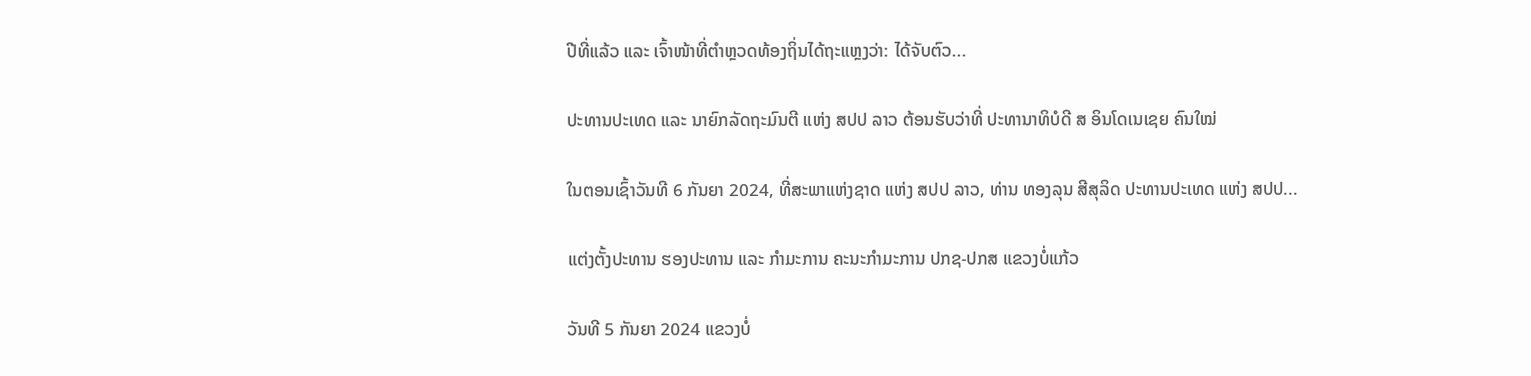ປີທີ່ແລ້ວ ແລະ ເຈົ້າໜ້າທີ່ຕຳຫຼວດທ້ອງຖິ່ນໄດ້ຖະແຫຼງວ່າ: ໄດ້ຈັບຕົວ...

ປະທານປະເທດ ແລະ ນາຍົກລັດຖະມົນຕີ ແຫ່ງ ສປປ ລາວ ຕ້ອນຮັບວ່າທີ່ ປະທານາທິບໍດີ ສ ອິນໂດເນເຊຍ ຄົນໃໝ່

ໃນຕອນເຊົ້າວັນທີ 6 ກັນຍາ 2024, ທີ່ສະພາແຫ່ງຊາດ ແຫ່ງ ສປປ ລາວ, ທ່ານ ທອງລຸນ ສີສຸລິດ ປະທານປະເທດ ແຫ່ງ ສປປ...

ແຕ່ງຕັ້ງປະທານ ຮອງປະທານ ແລະ ກຳມະການ ຄະນະກຳມະການ ປກຊ-ປກສ ແຂວງບໍ່ແກ້ວ

ວັນທີ 5 ກັນຍາ 2024 ແຂວງບໍ່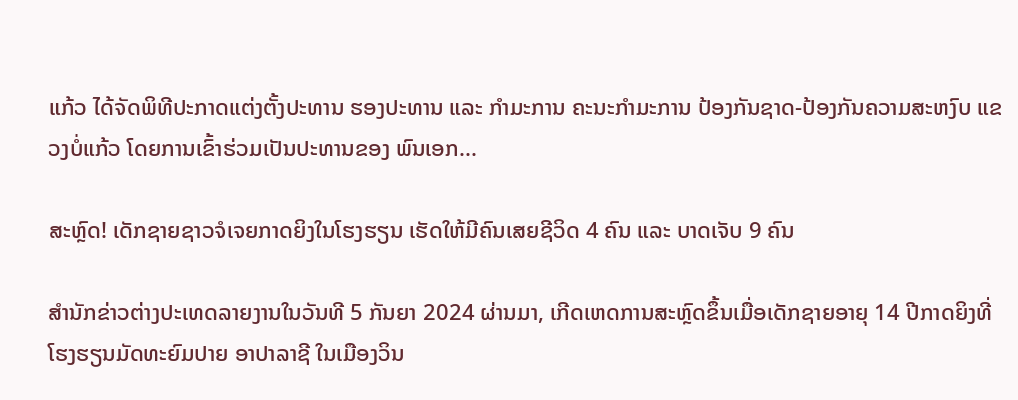ແກ້ວ ໄດ້ຈັດພິທີປະກາດແຕ່ງຕັ້ງປະທານ ຮອງປະທານ ແລະ ກຳມະການ ຄະນະກຳມະການ ປ້ອງກັນຊາດ-ປ້ອງກັນຄວາມສະຫງົບ ແຂວງບໍ່ແກ້ວ ໂດຍການເຂົ້າຮ່ວມເປັນປະທານຂອງ ພົນເອກ...

ສະຫຼົດ! ເດັກຊາຍຊາວຈໍເຈຍກາດຍິງໃນໂຮງຮຽນ ເຮັດໃຫ້ມີຄົນເສຍຊີວິດ 4 ຄົນ ແລະ ບາດເຈັບ 9 ຄົນ

ສຳນັກຂ່າວຕ່າງປະເທດລາຍງານໃນວັນທີ 5 ກັນຍາ 2024 ຜ່ານມາ, ເກີດເຫດການສະຫຼົດຂຶ້ນເມື່ອເດັກຊາຍອາຍຸ 14 ປີກາດຍິງທີ່ໂຮງຮຽນມັດທະຍົມປາຍ ອາປາລາຊີ ໃນເມືອງວິນ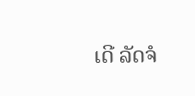ເດີ ລັດຈໍ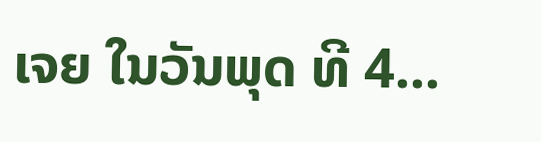ເຈຍ ໃນວັນພຸດ ທີ 4...